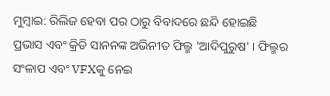ମୁମ୍ବାଇ: ରିଲିଜ ହେବା ପର ଠାରୁ ବିବାଦରେ ଛନ୍ଦି ହୋଇଛି ପ୍ରଭାସ ଏବଂ କ୍ରିତି ସାନନଙ୍କ ଅଭିନୀତ ଫିଲ୍ମ 'ଆଦିପୁରୁଷ' । ଫିଲ୍ମର ସଂଳାପ ଏବଂ VFXକୁ ନେଇ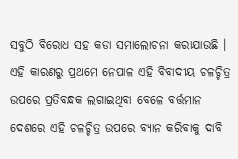ସବୁଠି ବିରୋଧ ସହ କଡା ସମାଲୋଚନା କରାଯାଉଛି । ଏହି କାରଣରୁ ପ୍ରଥମେ ନେପାଳ ଏହି ବିବାଦୀୟ ଚଳଚ୍ଚିତ୍ର ଉପରେ ପ୍ରତିବନ୍ଧକ ଲଗାଇଥିବା ବେଳେ ବର୍ତ୍ତମାନ ଦେଶରେ ଏହି ଚଳଚ୍ଚିତ୍ର ଉପରେ ବ୍ୟାନ କରିବାକୁ ଦାବି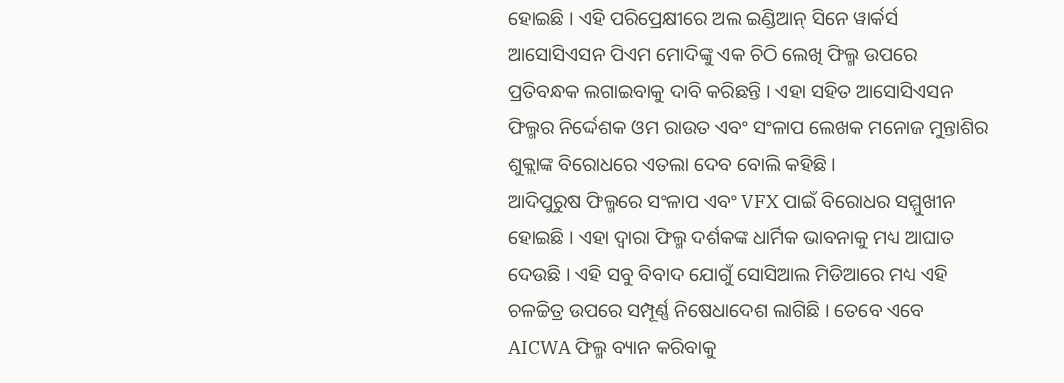ହୋଇଛି । ଏହି ପରିପ୍ରେକ୍ଷୀରେ ଅଲ ଇଣ୍ଡିଆନ୍ ସିନେ ୱାର୍କର୍ସ ଆସୋସିଏସନ ପିଏମ ମୋଦିଙ୍କୁ ଏକ ଚିଠି ଲେଖି ଫିଲ୍ମ ଉପରେ ପ୍ରତିବନ୍ଧକ ଲଗାଇବାକୁ ଦାବି କରିଛନ୍ତି । ଏହା ସହିତ ଆସୋସିଏସନ ଫିଲ୍ମର ନିର୍ଦ୍ଦେଶକ ଓମ ରାଉତ ଏବଂ ସଂଳାପ ଲେଖକ ମନୋଜ ମୁନ୍ତାଶିର ଶୁକ୍ଲାଙ୍କ ବିରୋଧରେ ଏତଲା ଦେବ ବୋଲି କହିଛି ।
ଆଦିପୁରୁଷ ଫିଲ୍ମରେ ସଂଳାପ ଏବଂ VFX ପାଇଁ ବିରୋଧର ସମ୍ମୁଖୀନ ହୋଇଛି । ଏହା ଦ୍ବାରା ଫିଲ୍ମ ଦର୍ଶକଙ୍କ ଧାର୍ମିକ ଭାବନାକୁ ମଧ୍ୟ ଆଘାତ ଦେଉଛି । ଏହି ସବୁ ବିବାଦ ଯୋଗୁଁ ସୋସିଆଲ ମିଡିଆରେ ମଧ୍ୟ ଏହି ଚଳଚ୍ଚିତ୍ର ଉପରେ ସମ୍ପୂର୍ଣ୍ଣ ନିଷେଧାଦେଶ ଲାଗିଛି । ତେବେ ଏବେ AICWA ଫିଲ୍ମ ବ୍ୟାନ କରିବାକୁ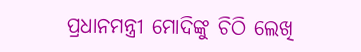ପ୍ରଧାନମନ୍ତ୍ରୀ ମୋଦିଙ୍କୁ ଚିଠି ଲେଖି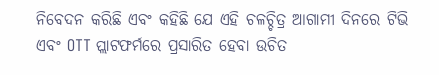ନିବେଦନ କରିଛି ଏବଂ କହିଛି ଯେ ଏହି ଚଳଚ୍ଚିତ୍ର ଆଗାମୀ ଦିନରେ ଟିଭି ଏବଂ OTT ପ୍ଲାଟଫର୍ମରେ ପ୍ରସାରିତ ହେବା ଉଚିତ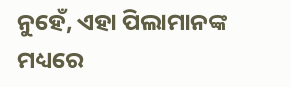ନୁହେଁ, ଏହା ପିଲାମାନଙ୍କ ମଧ୍ୟରେ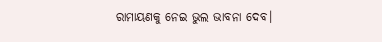ରାମାୟଣକୁ ନେଇ ଭୁଲ ଭାବନା ଦେବ।